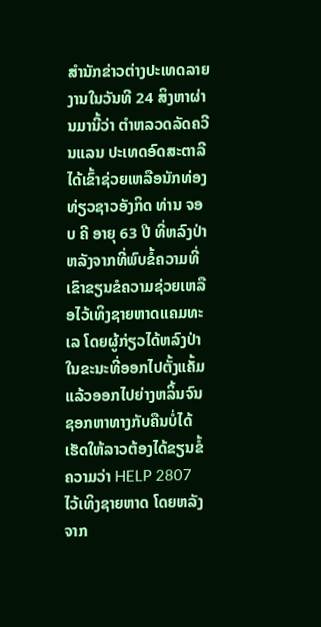ສຳນັກຂ່າວຕ່າງປະເທດລາຍງານໃນວັນທີ 24 ສິງຫາຜ່ານມານີ້ວ່າ ຕຳຫລວດລັດຄວີນແລນ ປະເທດອົດສະຕາລີ ໄດ້ເຂົ້າຊ່ວຍເຫລືອນັກທ່ອງທ່ຽວຊາວອັງກິດ ທ່ານ ຈອບ ຄີ ອາຍຸ 63 ປີ ທີ່ຫລົງປ່າ ຫລັງຈາກທີ່ພົບຂໍ້ຄວາມທີ່ເຂົາຂຽນຂໍຄວາມຊ່ວຍເຫລືອໄວ້ເທິງຊາຍຫາດແຄມທະເລ ໂດຍຜູ້ກ່ຽວໄດ້ຫລົງປ່າໃນຂະນະທີ່ອອກໄປຕັ້ງແຄັ້ມ ແລ້ວອອກໄປຍ່າງຫລິ້ນຈົນຊອກຫາທາງກັບຄືນບໍ່ໄດ້ ເຮັດໃຫ້ລາວຕ້ອງໄດ້ຂຽນຂໍ້ຄວາມວ່າ HELP 2807 ໄວ້ເທິງຊາຍຫາດ ໂດຍຫລັງຈາກ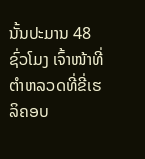ນັ້ນປະມານ 48 ຊົ່ວໂມງ ເຈົ້າໜ້າທີ່ຕຳຫລວດທີ່ຂີ່ເຮລິຄອບ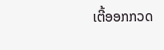ເຕີ້ອອກກວດ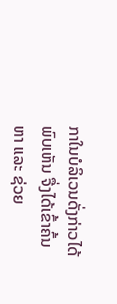ກາໃນບໍລິເວນດັ່ງກ່າວໄດ້ພົບເຫັນ ຈື່ງໄດ້ເຂົ້າຄົ້ນຫາ ແລະ ຊ່ວຍ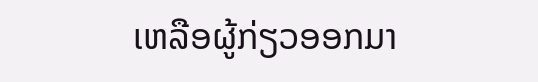ເຫລືອຜູ້ກ່ຽວອອກມາ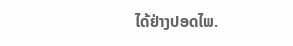ໄດ້ຢ່າງປອດໄພ.